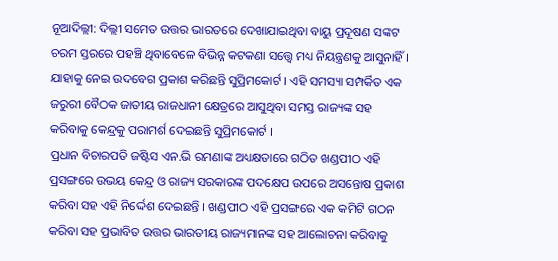ନୂଆଦିଲ୍ଲୀ: ଦିଲ୍ଲୀ ସମେତ ଉତ୍ତର ଭାରତରେ ଦେଖାଯାଇଥିବା ବାୟୁ ପ୍ରଦୂଷଣ ସଙ୍କଟ ଚରମ ସ୍ତରରେ ପହଞ୍ଚି ଥିବାବେଳେ ବିଭିନ୍ନ କଟକଣା ସତ୍ତ୍ବେ ମଧ୍ୟ ନିୟନ୍ତ୍ରଣକୁ ଆସୁନାହିଁ । ଯାହାକୁ ନେଇ ଉଦବେଗ ପ୍ରକାଶ କରିଛନ୍ତି ସୁପ୍ରିମକୋର୍ଟ । ଏହି ସମସ୍ୟା ସମ୍ପର୍କିତ ଏକ ଜରୁରୀ ବୈଠକ ଜାତୀୟ ରାଜଧାନୀ କ୍ଷେତ୍ରରେ ଆସୁଥିବା ସମସ୍ତ ରାଜ୍ୟଙ୍କ ସହ କରିବାକୁ କେନ୍ଦ୍ରକୁ ପରାମର୍ଶ ଦେଇଛନ୍ତି ସୁପ୍ରିମକୋର୍ଟ ।
ପ୍ରଧାନ ବିଚାରପତି ଜଷ୍ଟିସ ଏନ.ଭି ରମଣାଙ୍କ ଅଧ୍ୟକ୍ଷତାରେ ଗଠିତ ଖଣ୍ଡପୀଠ ଏହି ପ୍ରସଙ୍ଗରେ ଉଭୟ କେନ୍ଦ୍ର ଓ ରାଜ୍ୟ ସରକାରଙ୍କ ପଦକ୍ଷେପ ଉପରେ ଅସନ୍ତୋଷ ପ୍ରକାଶ କରିବା ସହ ଏହି ନିର୍ଦ୍ଦେଶ ଦେଇଛନ୍ତି । ଖଣ୍ଡପୀଠ ଏହି ପ୍ରସଙ୍ଗରେ ଏକ କମିଟି ଗଠନ କରିବା ସହ ପ୍ରଭାବିତ ଉତ୍ତର ଭାରତୀୟ ରାଜ୍ୟମାନଙ୍କ ସହ ଆଲୋଚନା କରିବାକୁ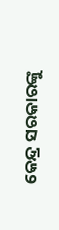କେନ୍ଦ୍ର ସରକାରଙ୍କୁ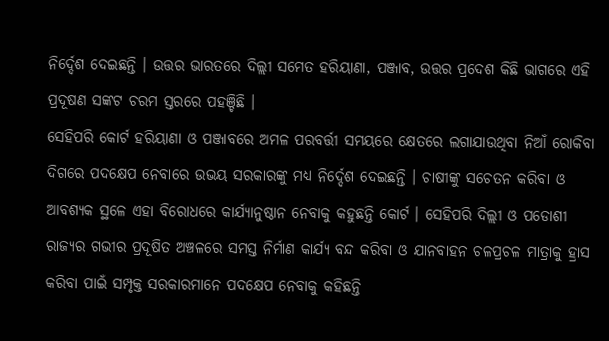ନିର୍ଦ୍ଦେଶ ଦେଇଛନ୍ତି । ଉତ୍ତର ଭାରତରେ ଦିଲ୍ଲୀ ସମେତ ହରିୟାଣା, ପଞ୍ଜାବ, ଉତ୍ତର ପ୍ରଦେଶ କିଛି ଭାଗରେ ଏହି ପ୍ରଦୂଷଣ ସଙ୍କଟ ଚରମ ସ୍ତରରେ ପହଞ୍ଚିଛି ।
ସେହିପରି କୋର୍ଟ ହରିୟାଣା ଓ ପଞ୍ଜାବରେ ଅମଳ ପରବର୍ତ୍ତୀ ସମୟରେ କ୍ଷେତରେ ଲଗାଯାଉଥିବା ନିଆଁ ରୋକିବା ଦିଗରେ ପଦକ୍ଷେପ ନେବାରେ ଉଭୟ ସରକାରଙ୍କୁ ମଧ୍ୟ ନିର୍ଦ୍ଦେଶ ଦେଇଛନ୍ତି । ଚାଷୀଙ୍କୁ ସଚେତନ କରିବା ଓ ଆବଶ୍ୟକ ସ୍ଥଳେ ଏହା ବିରୋଧରେ କାର୍ଯ୍ୟାନୁଷ୍ଠାନ ନେବାକୁ କହୁଛନ୍ତି କୋର୍ଟ । ସେହିପରି ଦିଲ୍ଲୀ ଓ ପଡୋଶୀ ରାଜ୍ୟର ଗଭୀର ପ୍ରଦୂଷିତ ଅଞ୍ଚଳରେ ସମସ୍ତ ନିର୍ମାଣ କାର୍ଯ୍ୟ ବନ୍ଦ କରିବା ଓ ଯାନବାହନ ଚଳପ୍ରଚଳ ମାତ୍ରାକୁ ହ୍ରାସ କରିବା ପାଇଁ ସମ୍ପୃକ୍ତ ସରକାରମାନେ ପଦକ୍ଷେପ ନେବାକୁ କହିଛନ୍ତି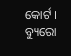କୋର୍ଟ ।
ବ୍ୟୁରୋ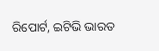ରିପୋର୍ଟ, ଇଟିଭି ଭାରତ